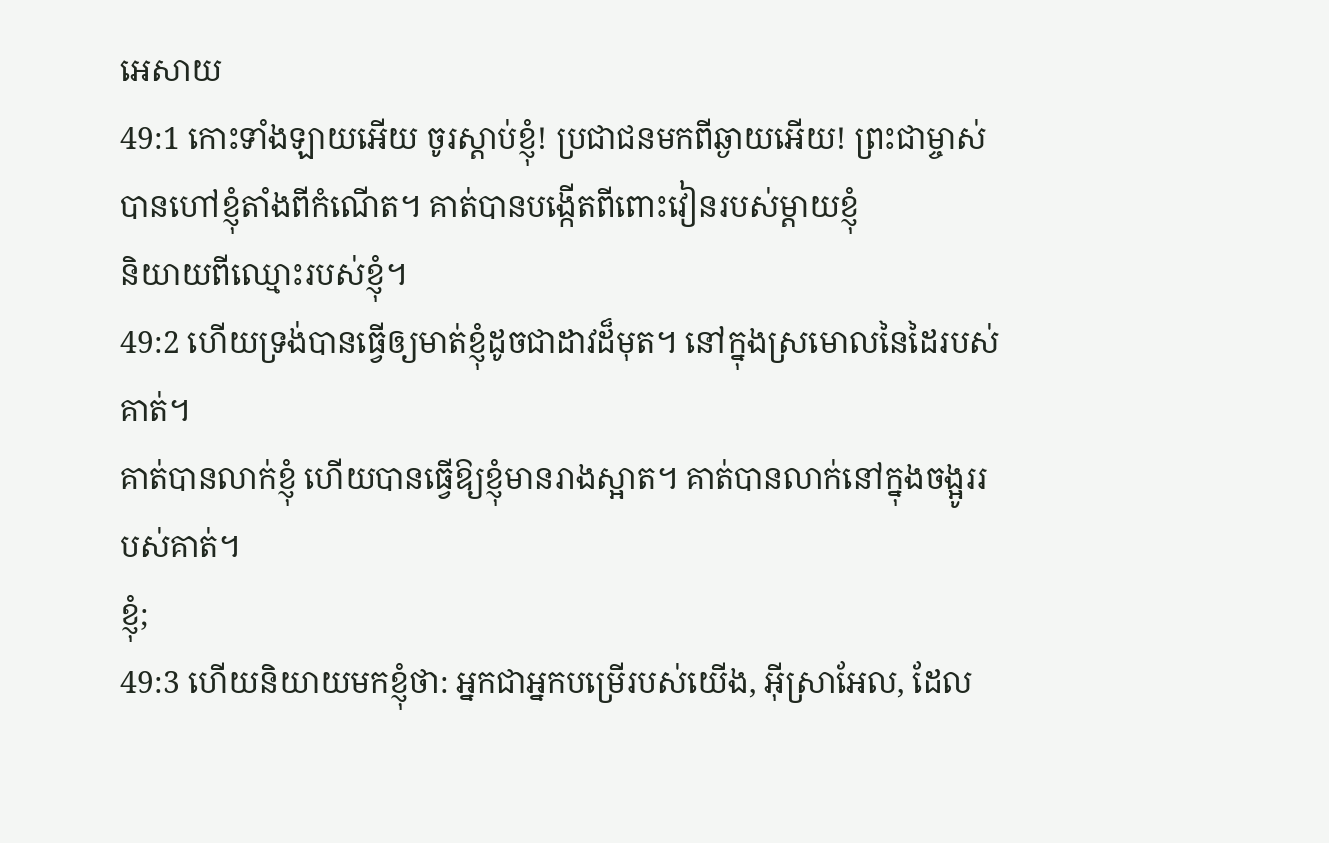អេសាយ
49:1 កោះទាំងឡាយអើយ ចូរស្ដាប់ខ្ញុំ! ប្រជាជនមកពីឆ្ងាយអើយ! ព្រះជាម្ចាស់
បានហៅខ្ញុំតាំងពីកំណើត។ គាត់បានបង្កើតពីពោះវៀនរបស់ម្តាយខ្ញុំ
និយាយពីឈ្មោះរបស់ខ្ញុំ។
49:2 ហើយទ្រង់បានធ្វើឲ្យមាត់ខ្ញុំដូចជាដាវដ៏មុត។ នៅក្នុងស្រមោលនៃដៃរបស់គាត់។
គាត់បានលាក់ខ្ញុំ ហើយបានធ្វើឱ្យខ្ញុំមានរាងស្អាត។ គាត់បានលាក់នៅក្នុងចង្អូររបស់គាត់។
ខ្ញុំ;
49:3 ហើយនិយាយមកខ្ញុំថា: អ្នកជាអ្នកបម្រើរបស់យើង, អ៊ីស្រាអែល, ដែល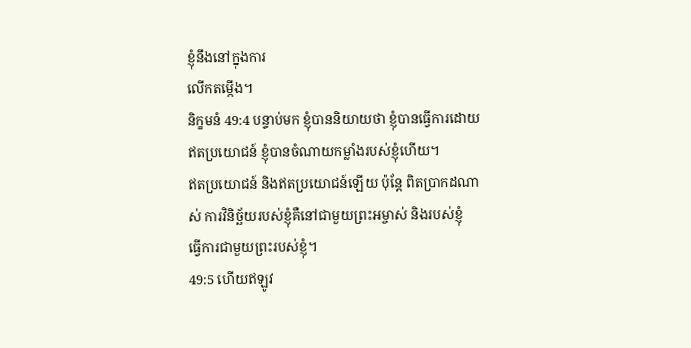ខ្ញុំនឹងនៅក្នុងការ
លើកតម្កើង។
និក្ខមនំ 49:4 បន្ទាប់មក ខ្ញុំបាននិយាយថា ខ្ញុំបានធ្វើការដោយឥតប្រយោជន៍ ខ្ញុំបានចំណាយកម្លាំងរបស់ខ្ញុំហើយ។
ឥតប្រយោជន៍ និងឥតប្រយោជន៍ឡើយ ប៉ុន្តែ ពិតប្រាកដណាស់ ការវិនិច្ឆ័យរបស់ខ្ញុំគឺនៅជាមួយព្រះអម្ចាស់ និងរបស់ខ្ញុំ
ធ្វើការជាមួយព្រះរបស់ខ្ញុំ។
49:5 ហើយឥឡូវ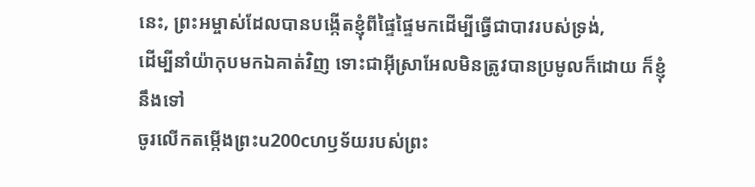នេះ, ព្រះអម្ចាស់ដែលបានបង្កើតខ្ញុំពីផ្ទៃផ្ទៃមកដើម្បីធ្វើជាបាវរបស់ទ្រង់,
ដើម្បីនាំយ៉ាកុបមកឯគាត់វិញ ទោះជាអ៊ីស្រាអែលមិនត្រូវបានប្រមូលក៏ដោយ ក៏ខ្ញុំនឹងទៅ
ចូរលើកតម្កើងព្រះu200cហឫទ័យរបស់ព្រះ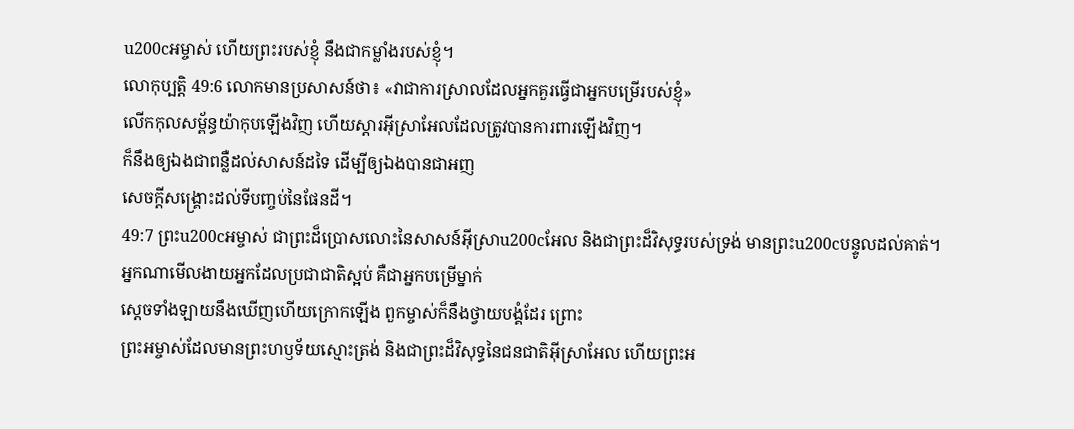u200cអម្ចាស់ ហើយព្រះរបស់ខ្ញុំ នឹងជាកម្លាំងរបស់ខ្ញុំ។
លោកុប្បត្តិ 49:6 លោកមានប្រសាសន៍ថា៖ «វាជាការស្រាលដែលអ្នកគួរធ្វើជាអ្នកបម្រើរបស់ខ្ញុំ»
លើកកុលសម្ព័ន្ធយ៉ាកុបឡើងវិញ ហើយស្ដារអ៊ីស្រាអែលដែលត្រូវបានការពារឡើងវិញ។
ក៏នឹងឲ្យឯងជាពន្លឺដល់សាសន៍ដទៃ ដើម្បីឲ្យឯងបានជាអញ
សេចក្ដីសង្រ្គោះដល់ទីបញ្ចប់នៃផែនដី។
49:7 ព្រះu200cអម្ចាស់ ជាព្រះដ៏ប្រោសលោះនៃសាសន៍អ៊ីស្រាu200cអែល និងជាព្រះដ៏វិសុទ្ធរបស់ទ្រង់ មានព្រះu200cបន្ទូលដល់គាត់។
អ្នកណាមើលងាយអ្នកដែលប្រជាជាតិស្អប់ គឺជាអ្នកបម្រើម្នាក់
ស្ដេចទាំងឡាយនឹងឃើញហើយក្រោកឡើង ពួកម្ចាស់ក៏នឹងថ្វាយបង្គំដែរ ព្រោះ
ព្រះអម្ចាស់ដែលមានព្រះហឫទ័យស្មោះត្រង់ និងជាព្រះដ៏វិសុទ្ធនៃជនជាតិអ៊ីស្រាអែល ហើយព្រះអ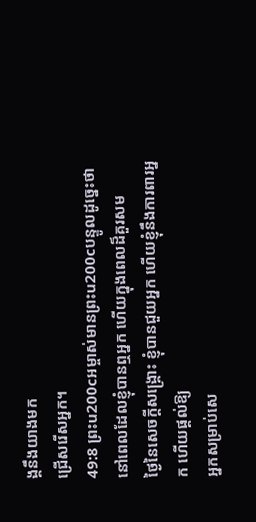ង្គនឹងយាងមក
ជ្រើសរើសអ្នក។
49:8 ព្រះu200cអម្ចាស់មានព្រះu200cបន្ទូលដូច្នេះថា នៅពេលដែលខ្ញុំបានឮអ្នក ហើយក្នុងពេលដ៏គួរសម
ថ្ងៃនៃសេចក្ដីសង្រ្គោះ ខ្ញុំបានជួយអ្នក ហើយខ្ញុំនឹងការពារអ្នក ហើយផ្តល់ឱ្យ
អ្នកសម្រាប់សេ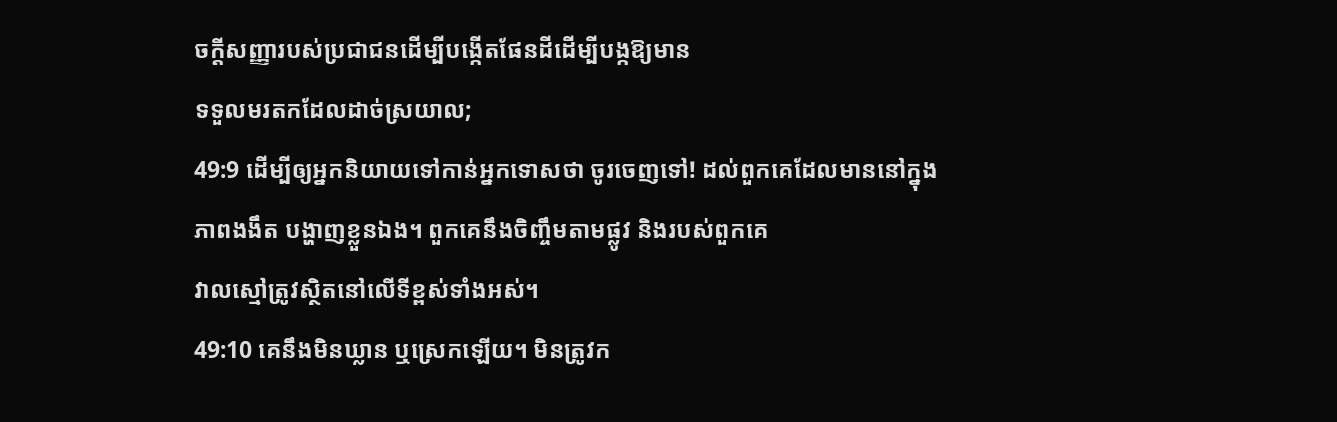ចក្ដីសញ្ញារបស់ប្រជាជនដើម្បីបង្កើតផែនដីដើម្បីបង្កឱ្យមាន
ទទួលមរតកដែលដាច់ស្រយាល;
49:9 ដើម្បីឲ្យអ្នកនិយាយទៅកាន់អ្នកទោសថា ចូរចេញទៅ! ដល់ពួកគេដែលមាននៅក្នុង
ភាពងងឹត បង្ហាញខ្លួនឯង។ ពួកគេនឹងចិញ្ចឹមតាមផ្លូវ និងរបស់ពួកគេ
វាលស្មៅត្រូវស្ថិតនៅលើទីខ្ពស់ទាំងអស់។
49:10 គេនឹងមិនឃ្លាន ឬស្រេកឡើយ។ មិនត្រូវក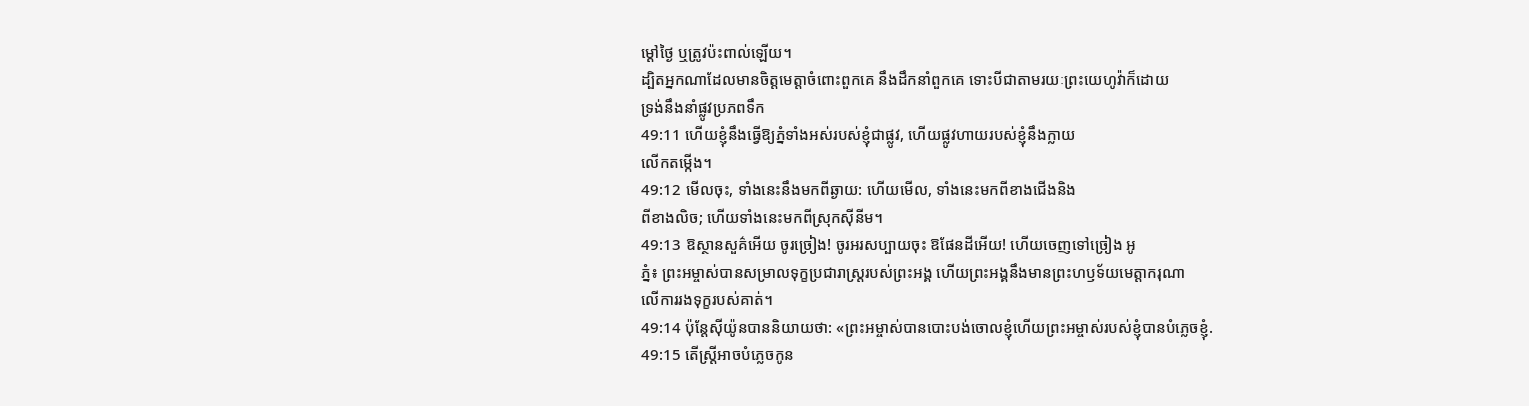ម្ដៅថ្ងៃ ឬត្រូវប៉ះពាល់ឡើយ។
ដ្បិតអ្នកណាដែលមានចិត្តមេត្ដាចំពោះពួកគេ នឹងដឹកនាំពួកគេ ទោះបីជាតាមរយៈព្រះយេហូវ៉ាក៏ដោយ
ទ្រង់នឹងនាំផ្លូវប្រភពទឹក
49:11 ហើយខ្ញុំនឹងធ្វើឱ្យភ្នំទាំងអស់របស់ខ្ញុំជាផ្លូវ, ហើយផ្លូវហាយរបស់ខ្ញុំនឹងក្លាយ
លើកតម្កើង។
49:12 មើលចុះ, ទាំងនេះនឹងមកពីឆ្ងាយ: ហើយមើល, ទាំងនេះមកពីខាងជើងនិង
ពីខាងលិច; ហើយទាំងនេះមកពីស្រុកស៊ីនីម។
49:13 ឱស្ថានសួគ៌អើយ ចូរច្រៀង! ចូរអរសប្បាយចុះ ឱផែនដីអើយ! ហើយចេញទៅច្រៀង អូ
ភ្នំ៖ ព្រះអម្ចាស់បានសម្រាលទុក្ខប្រជារាស្ត្ររបស់ព្រះអង្គ ហើយព្រះអង្គនឹងមានព្រះហឫទ័យមេត្តាករុណា
លើការរងទុក្ខរបស់គាត់។
49:14 ប៉ុន្តែស៊ីយ៉ូនបាននិយាយថា: «ព្រះអម្ចាស់បានបោះបង់ចោលខ្ញុំហើយព្រះអម្ចាស់របស់ខ្ញុំបានបំភ្លេចខ្ញុំ.
49:15 តើស្ត្រីអាចបំភ្លេចកូន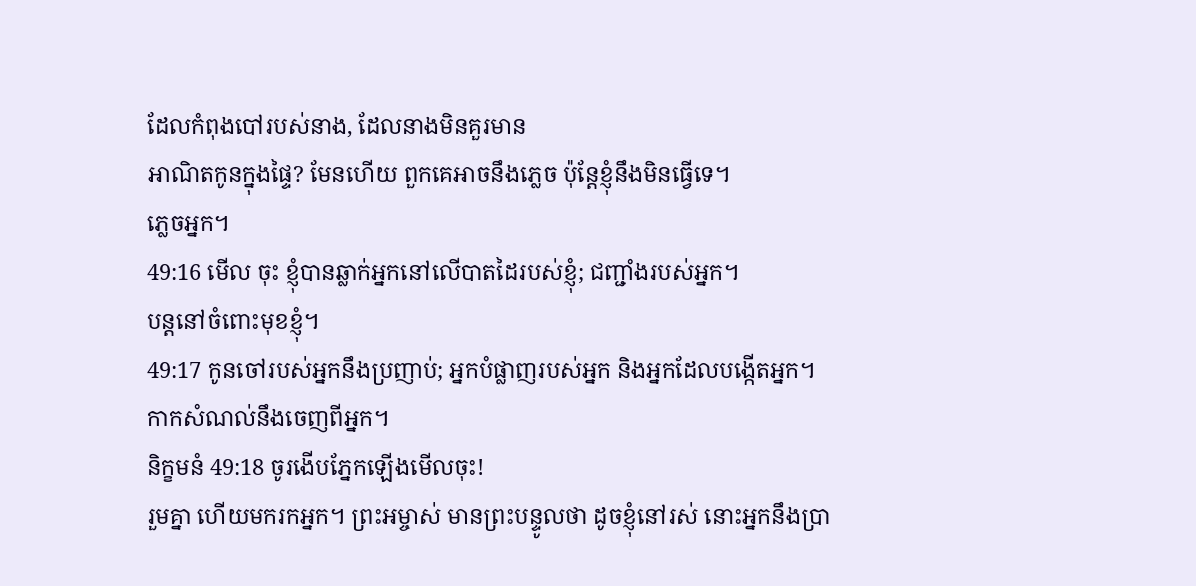ដែលកំពុងបៅរបស់នាង, ដែលនាងមិនគួរមាន
អាណិតកូនក្នុងផ្ទៃ? មែនហើយ ពួកគេអាចនឹងភ្លេច ប៉ុន្តែខ្ញុំនឹងមិនធ្វើទេ។
ភ្លេចអ្នក។
49:16 មើល ចុះ ខ្ញុំបានឆ្លាក់អ្នកនៅលើបាតដៃរបស់ខ្ញុំ; ជញ្ជាំងរបស់អ្នក។
បន្តនៅចំពោះមុខខ្ញុំ។
49:17 កូនចៅរបស់អ្នកនឹងប្រញាប់; អ្នកបំផ្លាញរបស់អ្នក និងអ្នកដែលបង្កើតអ្នក។
កាកសំណល់នឹងចេញពីអ្នក។
និក្ខមនំ 49:18 ចូរងើបភ្នែកឡើងមើលចុះ!
រួមគ្នា ហើយមករកអ្នក។ ព្រះអម្ចាស់ មានព្រះបន្ទូលថា ដូចខ្ញុំនៅរស់ នោះអ្នកនឹងប្រា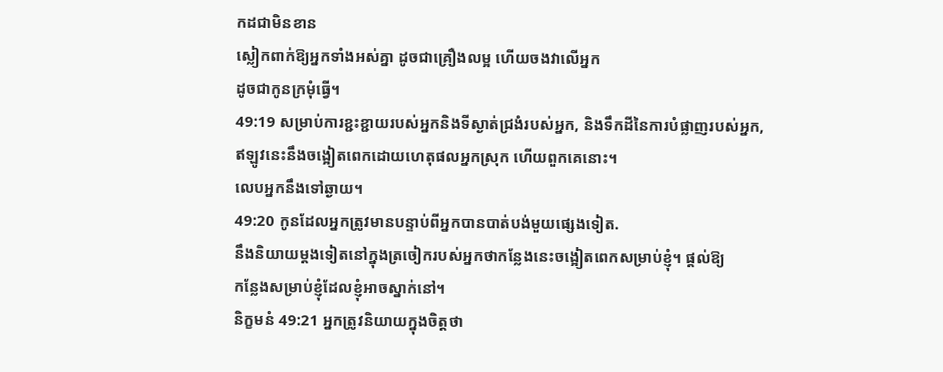កដជាមិនខាន
ស្លៀកពាក់ឱ្យអ្នកទាំងអស់គ្នា ដូចជាគ្រឿងលម្អ ហើយចងវាលើអ្នក
ដូចជាកូនក្រមុំធ្វើ។
49:19 សម្រាប់ការខ្ជះខ្ជាយរបស់អ្នកនិងទីស្ងាត់ជ្រងំរបស់អ្នក, និងទឹកដីនៃការបំផ្លាញរបស់អ្នក,
ឥឡូវនេះនឹងចង្អៀតពេកដោយហេតុផលអ្នកស្រុក ហើយពួកគេនោះ។
លេបអ្នកនឹងទៅឆ្ងាយ។
49:20 កូនដែលអ្នកត្រូវមានបន្ទាប់ពីអ្នកបានបាត់បង់មួយផ្សេងទៀត.
នឹងនិយាយម្តងទៀតនៅក្នុងត្រចៀករបស់អ្នកថាកន្លែងនេះចង្អៀតពេកសម្រាប់ខ្ញុំ។ ផ្តល់ឱ្យ
កន្លែងសម្រាប់ខ្ញុំដែលខ្ញុំអាចស្នាក់នៅ។
និក្ខមនំ 49:21 អ្នកត្រូវនិយាយក្នុងចិត្តថា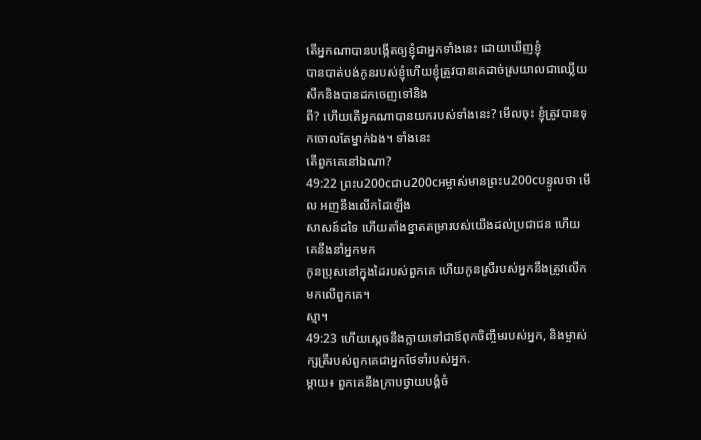តើអ្នកណាបានបង្កើតឲ្យខ្ញុំជាអ្នកទាំងនេះ ដោយឃើញខ្ញុំ
បានបាត់បង់កូនរបស់ខ្ញុំហើយខ្ញុំត្រូវបានគេដាច់ស្រយាលជាឈ្លើយសឹកនិងបានដកចេញទៅនិង
ពី? ហើយតើអ្នកណាបានយករបស់ទាំងនេះ? មើលចុះ ខ្ញុំត្រូវបានទុកចោលតែម្នាក់ឯង។ ទាំងនេះ
តើពួកគេនៅឯណា?
49:22 ព្រះu200cជាu200cអម្ចាស់មានព្រះu200cបន្ទូលថា មើល អញនឹងលើកដៃឡើង
សាសន៍ដទៃ ហើយតាំងខ្នាតតម្រារបស់យើងដល់ប្រជាជន ហើយគេនឹងនាំអ្នកមក
កូនប្រុសនៅក្នុងដៃរបស់ពួកគេ ហើយកូនស្រីរបស់អ្នកនឹងត្រូវលើកមកលើពួកគេ។
ស្មា។
49:23 ហើយស្តេចនឹងក្លាយទៅជាឪពុកចិញ្ចឹមរបស់អ្នក, និងម្ចាស់ក្សត្រីរបស់ពួកគេជាអ្នកថែទាំរបស់អ្នក.
ម្តាយ៖ ពួកគេនឹងក្រាបថ្វាយបង្គំចំ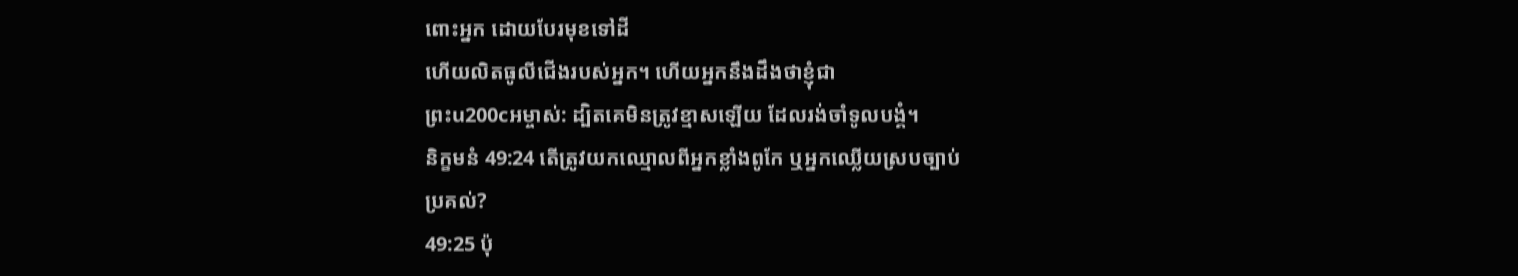ពោះអ្នក ដោយបែរមុខទៅដី
ហើយលិតធូលីជើងរបស់អ្នក។ ហើយអ្នកនឹងដឹងថាខ្ញុំជា
ព្រះu200cអម្ចាស់: ដ្បិតគេមិនត្រូវខ្មាសឡើយ ដែលរង់ចាំទូលបង្គំ។
និក្ខមនំ 49:24 តើត្រូវយកឈ្មោលពីអ្នកខ្លាំងពូកែ ឬអ្នកឈ្លើយស្របច្បាប់
ប្រគល់?
49:25 ប៉ុ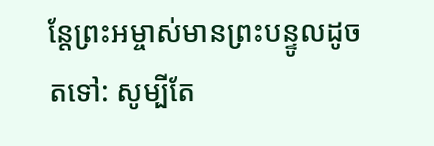ន្តែព្រះអម្ចាស់មានព្រះបន្ទូលដូចតទៅ: សូម្បីតែ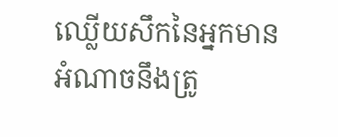ឈ្លើយសឹកនៃអ្នកមានអំណាចនឹងត្រូ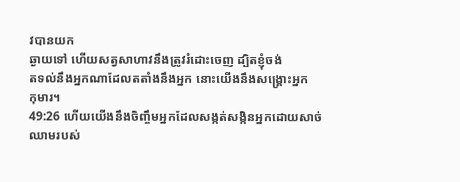វបានយក
ឆ្ងាយទៅ ហើយសត្វសាហាវនឹងត្រូវរំដោះចេញ ដ្បិតខ្ញុំចង់
តទល់នឹងអ្នកណាដែលតតាំងនឹងអ្នក នោះយើងនឹងសង្គ្រោះអ្នក
កុមារ។
49:26 ហើយយើងនឹងចិញ្ចឹមអ្នកដែលសង្កត់សង្កិនអ្នកដោយសាច់ឈាមរបស់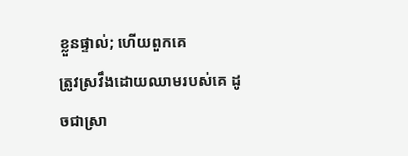ខ្លួនផ្ទាល់; ហើយពួកគេ
ត្រូវស្រវឹងដោយឈាមរបស់គេ ដូចជាស្រា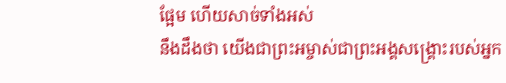ផ្អែម ហើយសាច់ទាំងអស់
នឹងដឹងថា យើងជាព្រះអម្ចាស់ជាព្រះអង្គសង្គ្រោះរបស់អ្នក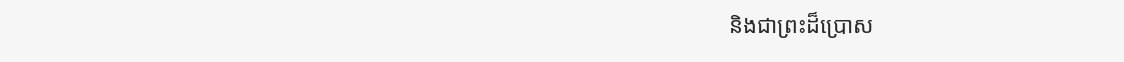និងជាព្រះដ៏ប្រោស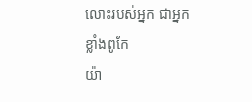លោះរបស់អ្នក ជាអ្នកខ្លាំងពូកែ
យ៉ា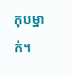កុបម្នាក់។